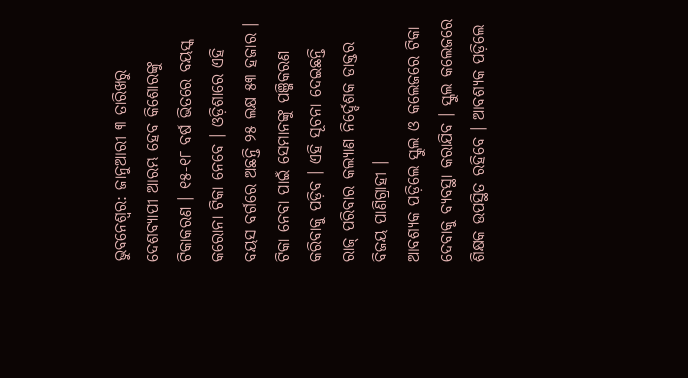ଭୁବନେଶ୍ୱର: ଜାନୁଆରୀ ୩ ତାରିଖରୁ ଦେଶବ୍ୟାପୀ ଆରମ୍ଭ ହେବ କିଶୋରଙ୍କୁ ଟିକାକରଣ । ୧୫-୧୮ ବର୍ଷ ଭିତରେ ବୟସ୍କ କରୋନା ଟିକା ନେବେ । ଓଡ଼ିଶାରେ ଏହି ବୟସ ବର୍ଗରେ ଅଛନ୍ତି ୨୫ ଲକ୍ଷ ୫୩ ହଜାର । ଟିକା ନେବା ପାଇଁ ସେମାନଙ୍କୁ ପଞ୍ଜିକରଣ କରିବାକୁ ପଡ଼ିବ । ଏହି ସୂଚନା ଦେଇଛନ୍ତି ରାଜ୍ ପରିବାର କଲ୍ୟାଣ ନିର୍ଦ୍ଦେଶକ ଡାକ୍ତର ବିଜୟ ପାଣିଗ୍ରାହୀ ।
ଆବଶ୍ୟକ ପଡ଼ିଲେ ସ୍କୁଲ ଓ କଲେଜରେ ଟିକା ଦେବାକୁ ବ୍ୟବସ୍ଥା କରାଯିବ । ସ୍କୁଲ କଲେଜରେ ଶିକ୍ଷକ ଉପସ୍ଥିତ ରହିବେ । ଆବଶ୍ୟକ ପଡ଼ିଲେ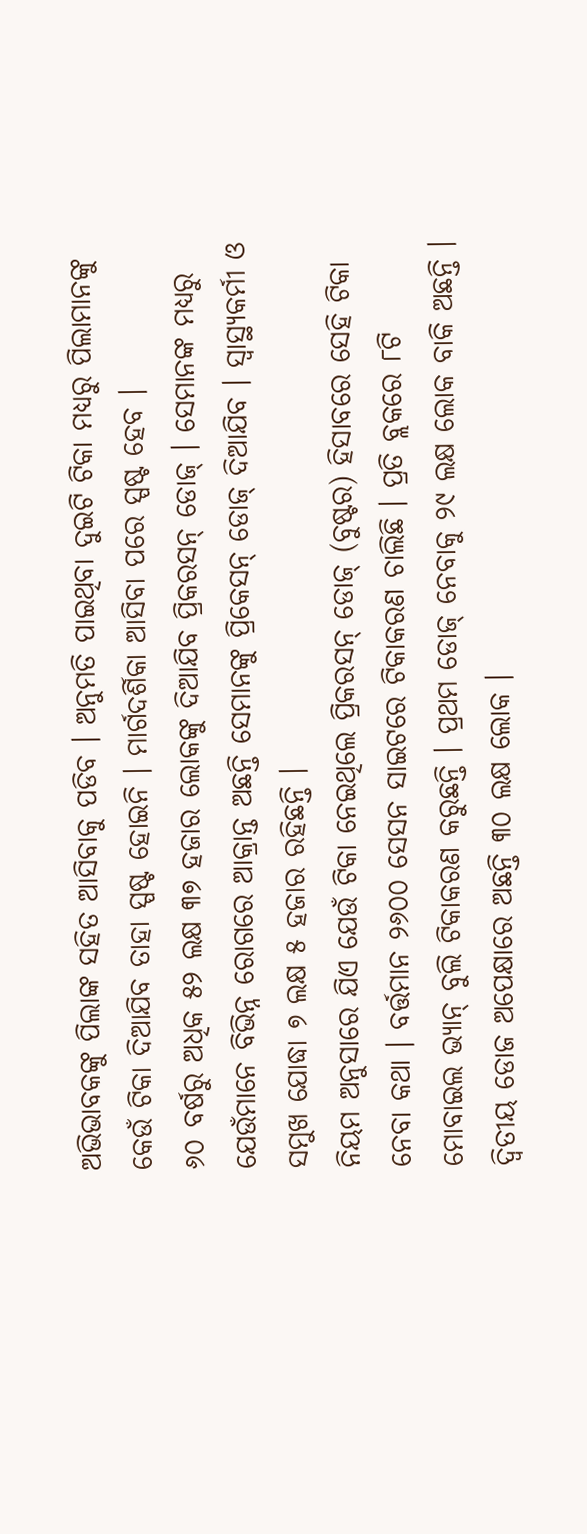ଅଭିଭାବକଙ୍କୁ ପିଲାଙ୍କ ସହିତ ଆସିବାକୁ ପଡିବ । ଅନୁମତି ପାଇଥିବା ଦୁଇଟି ଟିକା ମଧ୍ୟରୁ ପିଲାମାନଙ୍କୁ କେଉଁ ଟିକା ଦିଆଯିବ ତାହା ସ୍ପଷ୍ଟ ହୋଇନି । ମାର୍ଗଦର୍ଶିକା ଆସିବା ପରେ ସ୍ପଷ୍ଟ ହେବ ।
୬୦ ବର୍ଷରୁ ଅଧିକ ୫୨ ଲକ୍ଷ ୩୭ ହଜାର ଲୋକଙ୍କୁ ଦିଆଯିବ ପ୍ରିକରସନ୍ ଡୋଜ୍ । ସେମାନଙ୍କ ମଧ୍ୟରୁ ଯେଉଁମାନେ ବିଭିନ୍ନ ରୋଗରେ ଆକ୍ରାନ୍ତ ଅଛନ୍ତି ସେମାନଙ୍କୁ ପ୍ରିକେସନ୍ ଡୋଜ୍ ଦିଆଯିବ । ସ୍ୱାସ୍ଥ୍ୟକର୍ମୀ ଓ ସମୁଖ ଯୋଦ୍ଧା ୭ ଲକ୍ଷ ୫ ହଜାର ରହିଛନ୍ତି ।
ନିୟମ ଅନୁସାରେ ଯିଏ ଯେଉଁ ଟିକା ନେଇଥିଲେ ପ୍ରିକରସନ୍ ଡୋଜ୍ (ବୁଷ୍ଟର) ହିସାବରେ ସେହି ଟିକା ନେବା କଥା । ବର୍ତ୍ତମାନ ୨୬୦୦ ସେସନ ସାଇଟରେ ଟିକାକରଣ ଚାଲିଛି । ପ୍ରତି ବ୍ଲକରେ ୮ଟି ମୋବାଇଲ ଭ୍ୟାନ୍ ବୁଲି ଟିକାକରଣ କରୁଛନ୍ତି । ପ୍ରଥମ ଡୋଜ୍ ନେବାକୁ ୨୯ ଲକ୍ଷ ଲୋକ ବାକି ଅଛନ୍ତି । ଦ୍ୱିତୀୟ ଡୋଜ ଅପେକ୍ଷାରେ ଅଛନ୍ତି ୩୦ ଲକ୍ଷ ଲୋକ ।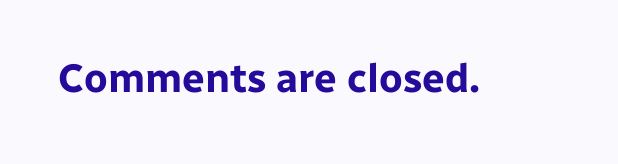Comments are closed.